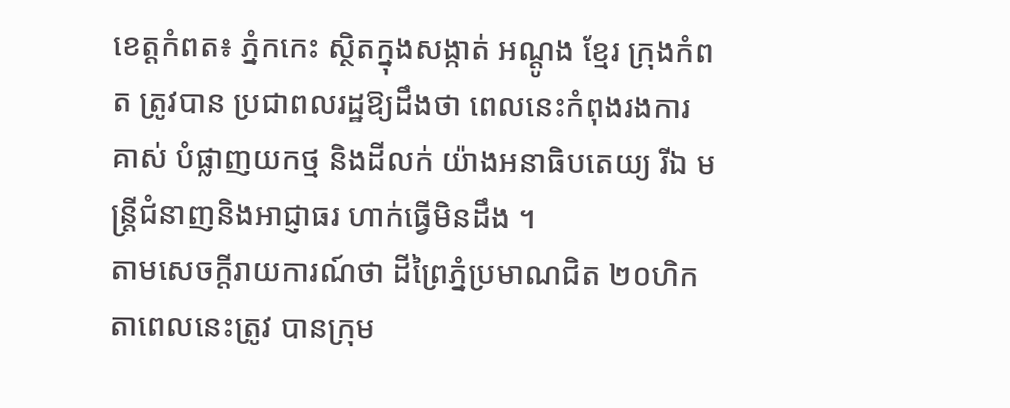ខេត្ដកំពត៖ ភ្នំកកេះ ស្ថិតក្នុងសង្កាត់ អណ្ដូង ខ្មែរ ក្រុងកំពត ត្រូវបាន ប្រជាពលរដ្ឋឱ្យដឹងថា ពេលនេះកំពុងរងការគាស់ បំផ្លាញយកថ្ម និងដីលក់ យ៉ាងអនាធិបតេយ្យ រីឯ មន្ដ្រីជំនាញនិងអាជ្ញាធរ ហាក់ធ្វើមិនដឹង ។
តាមសេចក្ដីរាយការណ៍ថា ដីព្រៃភ្នំប្រមាណជិត ២០ហិកតាពេលនេះត្រូវ បានក្រុម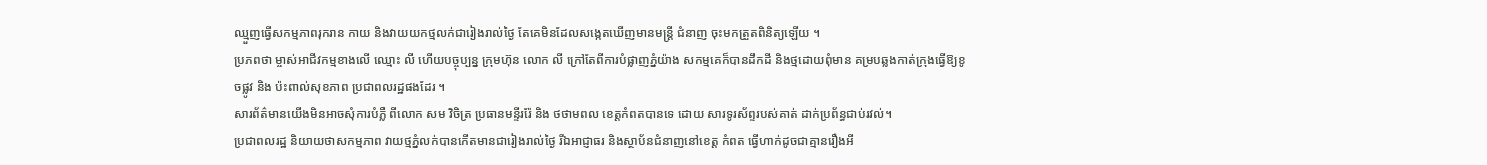ឈ្មួញធ្វើសកម្មភាពរុករាន កាយ និងវាយយកថ្មលក់ជារៀងរាល់ថ្ងៃ តែគេមិនដែលសង្កេតឃើញមានមន្ដ្រី ជំនាញ ចុះមកត្រួតពិនិត្យឡើយ ។
ប្រភពថា ម្ចាស់អាជីវកម្មខាងលើ ឈ្មោះ លី ហើយបច្ចុប្បន្ន ក្រុមហ៊ុន លោក លី ក្រៅតែពីការបំផ្លាញភ្នំយ៉ាង សកម្មគេក៏បានដឹកដី និងថ្មដោយពុំមាន គម្របឆ្លងកាត់ក្រុងធ្វើឱ្យខូចផ្លូវ និង ប៉ះពាល់សុខភាព ប្រជាពលរដ្ឋផងដែរ ។
សារព័ត៌មានយើងមិនអាចសុំការបំភ្លឺ ពីលោក សម វិចិត្រ ប្រធានមន្ទីររ៉ែ និង ថថាមពល ខេត្តកំពតបានទេ ដោយ សារទូរស័ព្ទរបស់គាត់ ដាក់ប្រព័ន្ធជាប់រវល់។
ប្រជាពលរដ្ឋ និយាយថាសកម្មភាព វាយថ្មភ្នំលក់បានកើតមានជារៀងរាល់ថ្ងៃ រីឯអាជ្ញាធរ និងស្ថាប័នជំនាញនៅខេត្ដ កំពត ធ្វើហាក់ដូចជាគ្មានរឿងអី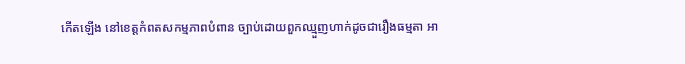កើតឡើង នៅខេត្ដកំពតសកម្មភាពបំពាន ច្បាប់ដោយពួកឈ្មួញហាក់ដូចជារឿងធម្មតា អា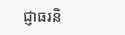ជ្ញាធរនិ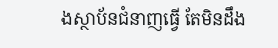ងស្ថាប័នជំនាញធ្វើ តែមិនដឹង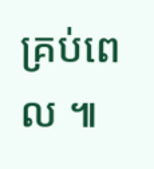គ្រប់ពេល ៕